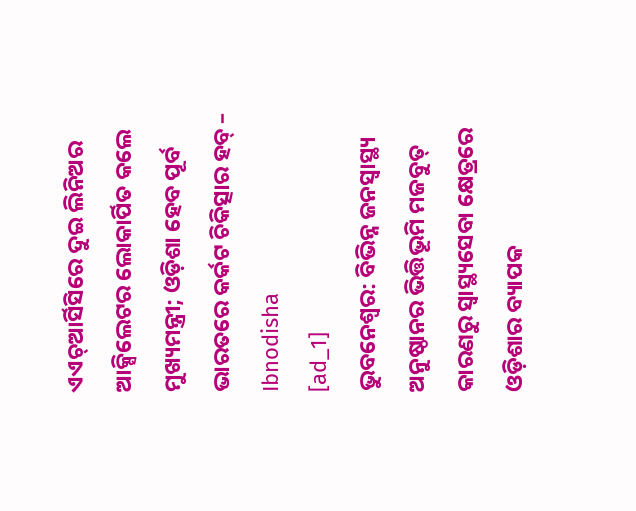ଏଏଚ୍ଆର୍ସିସିରେ ଦୁଇ ଲିନିଅର ଆକ୍ସିଲେଟର ଲୋକାର୍ପିତ କଲେ ମୁଖ୍ୟମନ୍ତ୍ରୀ; ଓଡ଼ିଶା ହେବ ପୂର୍ବ ଭାରତରେ କର୍କଟ ଚିକିତ୍ସାର ହବ୍ – Ibnodisha
[ad_1]
ଭୁବନେଶ୍ୱର: ବିଭିନ୍ନ ଜନସ୍ୱାସ୍ଥ୍ୟ ଅନୁଷ୍ଠାନର ଭିତ୍ତିଭୂମି ମଜବୁତ୍ କାରଣରୁ ସ୍ୱାସ୍ଥ୍ୟସେବା କ୍ଷେତ୍ରରେ ଓଡ଼ିଶାର ବ୍ୟାପକ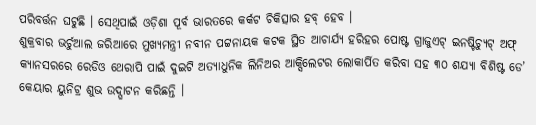ପରିବର୍ତ୍ତନ ଘଟୁଛି । ସେଥିପାଇଁ ଓଡ଼ିଶା ପୂର୍ବ ଭାରତରେ କର୍କଟ ଚିକିତ୍ସାର ହବ୍ ହେବ ।
ଶୁକ୍ରବାର ଭର୍ଚୁଆଲ ଜରିଆରେ ମୁଖ୍ୟମନ୍ତ୍ରୀ ନବୀନ ପଟ୍ଟନାୟକ କଟକ ସ୍ଥିତ ଆଚାର୍ଯ୍ୟ ହରିହର ପୋଷ୍ଟ ଗ୍ରାଜୁଏଟ୍ ଇନଷ୍ଟିଚ୍ୟୁଟ୍ ଅଫ୍ କ୍ୟାନସରରେ ରେଡିଓ ଥେରାପି ପାଇଁ ଦୁଇଟି ଅତ୍ୟାଧୁନିକ ଲିନିଅର ଆକ୍ସିଲେଟର ଲୋକାର୍ପିତ କରିବା ସହ ୩୦ ଶଯ୍ୟା ବିଶିଷ୍ଟ ଡେ’ କେୟାର ୟୁନିଟ୍ର ଶୁଭ ଉଦ୍ଘାଟନ କରିଛନ୍ତି ।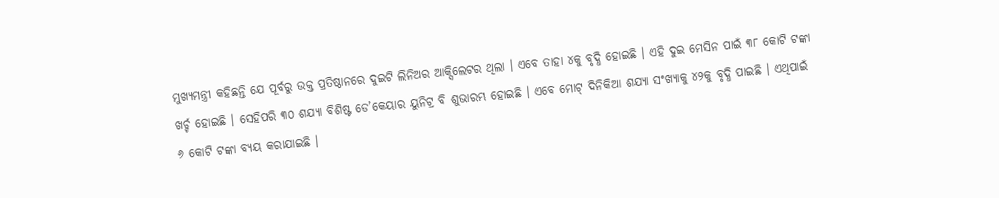ମୁଖ୍ୟମନ୍ତ୍ରୀ କହିଛନ୍ତି ଯେ ପୂର୍ବରୁ ଉକ୍ତ ପ୍ରତିଷ୍ଠାନରେ ଦୁଇଟି ଲିନିଅର ଆକ୍ସିଲେଟର ଥିଲା । ଏବେ ତାହା ୪କୁ ବୃଦ୍ଧି ହୋଇଛି । ଏହି ଦୁଇ ମେସିନ ପାଇଁ ୩୮ କୋଟି ଟଙ୍କା ଖର୍ଚ୍ଚ ହୋଇଛି । ସେହିପରି ୩୦ ଶଯ୍ୟା ବିଶିଷ୍ଟ ଡେ’କେୟାର ୟୁନିଟ୍ର ବି ଶୁଭାରମ୍ଭ ହୋଇଛି । ଏବେ ମୋଟ୍ ଦିନିକିଆ ଶଯ୍ୟା ସଂଖ୍ୟାକୁ ୪୨କୁ ବୃଦ୍ଧି ପାଇଛି । ଏଥିପାଇଁ ୬ କୋଟି ଟଙ୍କା ବ୍ୟୟ କରାଯାଇଛି ।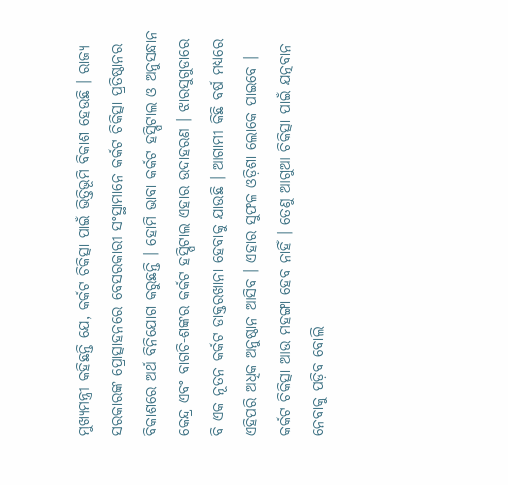ମୁଖ୍ୟମନ୍ତ୍ରୀ କହିଛନ୍ତି ଯେ, କର୍କଟ ଚିକିତ୍ସା ପାଇଁ ଭିତ୍ତିଭୂମି ବିକାଶ ହେଉଛି । ରାଜ୍ୟ ସରକାରଙ୍କ ପ୍ରୋତ୍ସାହନରେ ବେସରକାରୀ ସଂସ୍ଥାମାନେ କର୍କଟ ଚିକିତ୍ସା ପ୍ରତିଷ୍ଠାନର ବିକାଶରେ ଅର୍ଥ ବିନିଯୋଗ କରୁଛନ୍ତି । ହୋମି ଭାବା କର୍କଟ ହସ୍ପିଟାଲ ଓ ଅନୁସନ୍ଧାନ କେନ୍ଦ୍ର ଏବଂ ବାଗଚି-ଶଙ୍କର କର୍କଟ ହସ୍ପିଟାଲ ଏହାର ଉଦାହରଣ । ଝାରସୁଗୁଡାରେ ବି ଏକ ନୂତନ କର୍କଟ ଡାକ୍ତରଖାନା ହେବାକୁ ଯାଉଛି । ଆଗାମୀ କିଛି ବର୍ଷ ମଧ୍ୟରେ ଏହିପରି ଅଧିକ ଅନୁଷ୍ଠାନ ଆସିବ । ଏହାର ସୁଫଳ ଓଡ଼ିଶା ଲୋକେ ପାଇବେ । କର୍କଟ ଚିକିତ୍ସା ଆଉ ମହଙ୍ଗା ହେବ ନାହିଁ । ତେଣୁ ଆଗୁଆ ଚିକିତ୍ସା ପାଇଁ ଯତ୍ନବାନ ନେବାକୁ ପଡ଼ିବ ବୋଲି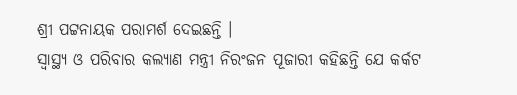ଶ୍ରୀ ପଟ୍ଟନାୟକ ପରାମର୍ଶ ଦେଇଛନ୍ତି ।
ସ୍ୱାସ୍ଥ୍ୟ ଓ ପରିବାର କଲ୍ୟାଣ ମନ୍ତ୍ରୀ ନିରଂଜନ ପୂଜାରୀ କହିଛନ୍ତି ଯେ କର୍କଟ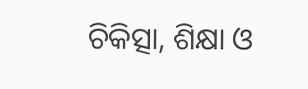ଚିକିତ୍ସା, ଶିକ୍ଷା ଓ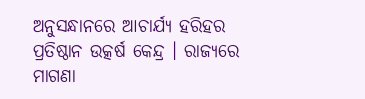ଅନୁସନ୍ଧାନରେ ଆଚାର୍ଯ୍ୟ ହରିହର ପ୍ରତିଷ୍ଠାନ ଉତ୍କର୍ଷ କେନ୍ଦ୍ର । ରାଜ୍ୟରେ ମାଗଣା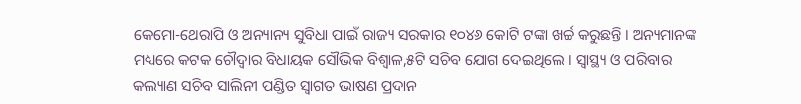କେମୋ-ଥେରାପି ଓ ଅନ୍ୟାନ୍ୟ ସୁବିଧା ପାଇଁ ରାଜ୍ୟ ସରକାର ୧୦୪୬ କୋଟି ଟଙ୍କା ଖର୍ଚ୍ଚ କରୁଛନ୍ତି । ଅନ୍ୟମାନଙ୍କ ମଧ୍ୟରେ କଟକ ଚୌଦ୍ୱାର ବିଧାୟକ ସୌଭିକ ବିଶ୍ୱାଳ,୫ଟି ସଚିବ ଯୋଗ ଦେଇଥିଲେ । ସ୍ୱାସ୍ଥ୍ୟ ଓ ପରିବାର କଲ୍ୟାଣ ସଚିବ ସାଲିନୀ ପଣ୍ଡିତ ସ୍ୱାଗତ ଭାଷଣ ପ୍ରଦାନ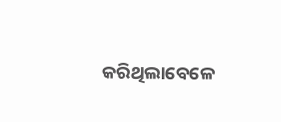କରିଥିଲାବେଳେ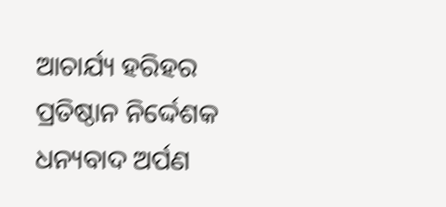ଆଚାର୍ଯ୍ୟ ହରିହର ପ୍ରତିଷ୍ଠାନ ନିର୍ଦ୍ଦେଶକ ଧନ୍ୟବାଦ ଅର୍ପଣ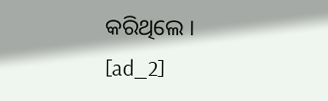କରିଥିଲେ ।
[ad_2]